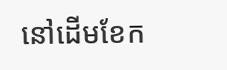នៅដើមខែក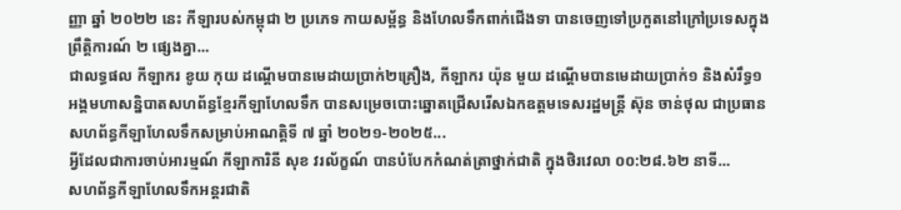ញ្ញា ឆ្នាំ ២០២២ នេះ កីឡារបស់កម្ពុជា ២ ប្រភេទ កាយសម្ព័ន្ធ និងហែលទឹកពាក់ជើងទា បានចេញទៅប្រកួតនៅក្រៅប្រទេសក្នុងព្រឹត្តិការណ៍ ២ ផ្សេងគ្នា...
ជាលទ្ធផល កីឡាករ ខូយ កុយ ដណ្តើមបានមេដាយប្រាក់២គ្រឿង, កីឡាករ យ៉ុន មួយ ដណ្តើមបានមេដាយប្រាក់១ និងសំរឹទ្ធ១
អង្គមហាសន្និបាតសហព័ន្ធខ្មែរកីឡាហែលទឹក បានសម្រេចបោះឆ្នោតជ្រើសរើសឯកឧត្តមទេសរដ្ឋមន្ត្រី ស៊ុន ចាន់ថុល ជាប្រធានសហព័ន្ធកីឡាហែលទឹកសម្រាប់អាណត្តិទី ៧ ឆ្នាំ ២០២១-២០២៥...
អ្វីដែលជាការចាប់អារម្មណ៍ កីឡាការិនី សុខ វរល័ក្ខណ៍ បានបំបែកកំណត់ត្រាថ្នាក់ជាតិ ក្នុងថិរវេលា ០០:២៨.៦២ នាទី...
សហព័ន្ធកីឡាហែលទឹកអន្តរជាតិ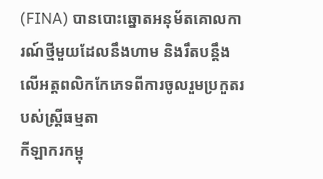(FINA) បានបោះឆ្នោតអនុម័តគោលការណ៍ថ្មីមួយដែលនឹងហាម និងរឹតបន្តឹងលើអត្តពលិកកែភេទពីការចូលរួមប្រកួតរបស់ស្ត្រីធម្មតា
កីឡាករកម្ពុ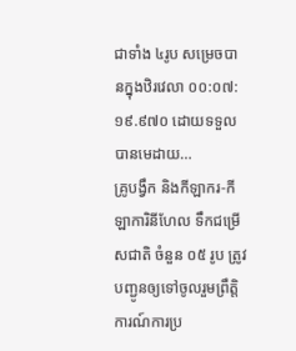ជាទាំង ៤រូប សម្រេចបានក្នុងឋិរវេលា ០០:០៧:១៩.៩៧០ ដោយទទួលបានមេដាយ...
គ្រូបង្វឹក និងកីឡាករ-កីឡាការិនីហែល ទឹកជម្រើសជាតិ ចំនួន ០៥ រូប ត្រូវបញ្ជូនឲ្យទៅចូលរួមព្រឹត្តិការណ៍ការប្រ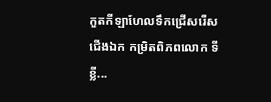កួតកីឡាហែលទឹកជ្រើសរើសជើងឯក កម្រិតពិភពលោក ទីខ្លី...